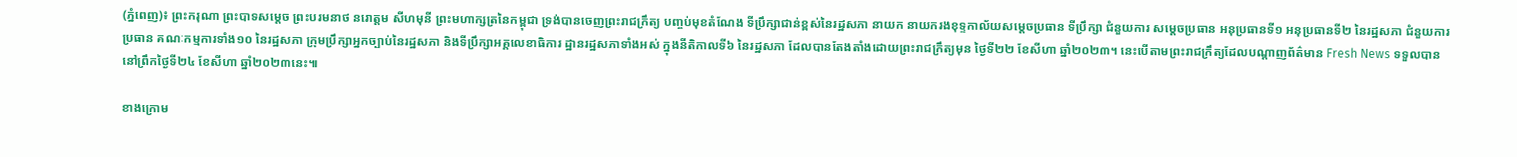(ភ្នំពេញ)៖ ព្រះករុណា ព្រះបាទសម្ដេច ព្រះបរមនាថ នរោត្តម សីហមុនី ព្រះមហាក្សត្រនៃកម្ពុជា ទ្រង់បានចេញព្រះរាជក្រឹត្យ បញ្ចប់មុខតំណែង ទីប្រឹក្សាជាន់ខ្ពស់នៃរដ្ឋសភា នាយក នាយករងខុទ្ទកាល័យសម្តេចប្រធាន ទីប្រឹក្សា ជំនួយការ សម្តេចប្រធាន អនុប្រធានទី១ អនុប្រធានទី២ នៃរដ្ឋសភា ជំនួយការប្រធាន គណៈកម្មការទាំង១០ នៃរដ្ឋសភា ក្រុមប្រឹក្សាអ្នកច្បាប់នៃរដ្ឋសភា និងទីប្រឹក្សាអគ្គលេខាធិការ ដ្ឋានរដ្ឋសភាទាំងអស់ ក្នុងនីតិកាលទី៦ នៃរដ្ឋសភា ដែលបានតែងតាំងដោយព្រះរាជក្រឹត្យមុន ថ្ងៃទី២២ ខែសីហា ឆ្នាំ២០២៣។ នេះបើតាមព្រះរាជក្រឹត្យដែលបណ្តាញព័ត៌មាន Fresh News ទទួលបាននៅព្រឹកថ្ងៃទី២៤ ខែសីហា ឆ្នាំ២០២៣នេះ៕

ខាងក្រោម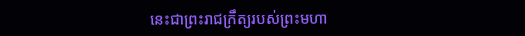នេះជាព្រះរាជក្រឹត្យរបស់ព្រះមហា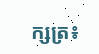ក្សត្រ៖